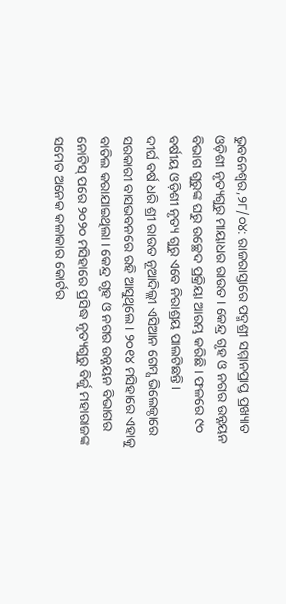ଭୁବନେଶ୍ୱର,୨୮/୦୪: ରାଜରାସ୍ତାରେ ପଦ୍ମଶ୍ରୀ ସମ୍ମାନପ୍ରାପ୍ତ ପ୍ରଖ୍ୟାତ ଓଡ଼ିଶୀ ନୃତ୍ୟଗୁରୁ ମାୟାଧର ରାଉତ । କେନ୍ଦ୍ର ଗୃହ ଓ ନଗର ଉନ୍ନୟନ ବିଭାଗ ଗୁରୁଙ୍କ ଘରୁ ଉଚ୍ଛେଦ ପ୍ରକ୍ରିୟା ଆରମ୍ଭ କରିଛି । ଫଳରେ ୯୦ ବର୍ଷୀୟ ଓଡ଼ିଶୀ ନୃତ୍ୟ ଗୁରୁ ଏବେ ନିରାଶ୍ରୟ ପାଲଟିଛନ୍ତି ।
ଦୀର୍ଘ ବର୍ଷ ଧରି ଶ୍ରୀ ରାଉତ ନୂଆଦିଲ୍ଲୀ ଏସିଆନ ଗେମ୍ସ ଭିଲେଜ୍ଠାରେ ସରକାରୀ ବାସଭବନରେ ରହି ଆସୁଥିଲେ । ୨୦୧୪ ମସିହାରେ ଏହାକୁ ବାତିଲ କରାଯାଇଥିଲା । କେନ୍ଦ୍ର ଗୃହ ଓ ନଗର ଉନ୍ନୟନ ବିଭାଗର ନୋଟିସ୍ ପରେ ୨୦୨୦ ମସିହାରେ ପ୍ରସିଦ୍ଧ ନୃତ୍ୟଗୁରୁ ବିର୍ଜୁ ମହାରାଜଙ୍କ ସମେତ ଅନେକ କଳାକାର କୋର୍ଟର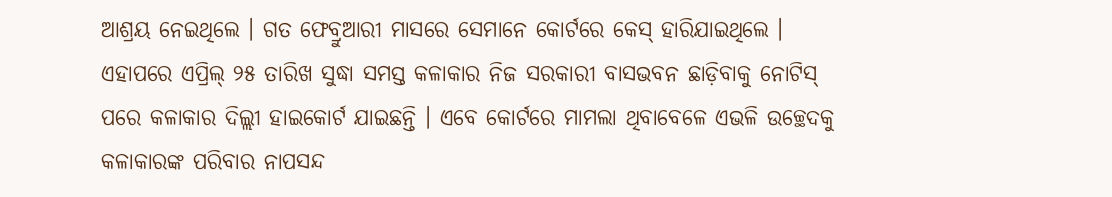ଆଶ୍ରୟ ନେଇଥିଲେ । ଗତ ଫେବ୍ରୁଆରୀ ମାସରେ ସେମାନେ କୋର୍ଟରେ କେସ୍ ହାରିଯାଇଥିଲେ । ଏହାପରେ ଏପ୍ରିଲ୍ ୨୫ ତାରିଖ ସୁଦ୍ଧା ସମସ୍ତ କଳାକାର ନିଜ ସରକାରୀ ବାସଭବନ ଛାଡ଼ିବାକୁ ନୋଟିସ୍ ପରେ କଳାକାର ଦିଲ୍ଲୀ ହାଇକୋର୍ଟ ଯାଇଛନ୍ତି । ଏବେ କୋର୍ଟରେ ମାମଲା ଥିବାବେଳେ ଏଭଳି ଉଚ୍ଛେଦକୁ କଳାକାରଙ୍କ ପରିବାର ନାପସନ୍ଦ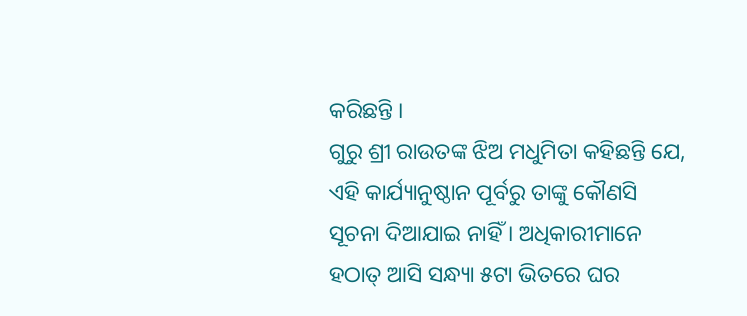କରିଛନ୍ତି ।
ଗୁରୁ ଶ୍ରୀ ରାଉତଙ୍କ ଝିଅ ମଧୁମିତା କହିଛନ୍ତି ଯେ, ଏହି କାର୍ଯ୍ୟାନୁଷ୍ଠାନ ପୂର୍ବରୁ ତାଙ୍କୁ କୌଣସି ସୂଚନା ଦିଆଯାଇ ନାହିଁ । ଅଧିକାରୀମାନେ ହଠାତ୍ ଆସି ସନ୍ଧ୍ୟା ୫ଟା ଭିତରେ ଘର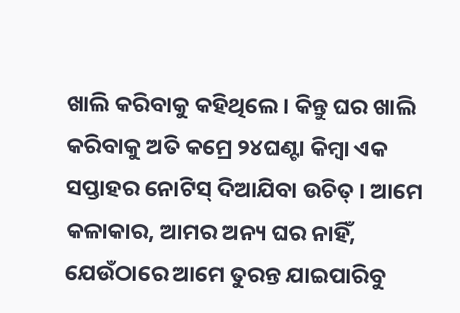ଖାଲି କରିବାକୁ କହିଥିଲେ । କିନ୍ତୁ ଘର ଖାଲି କରିବାକୁ ଅତି କମ୍ରେ ୨୪ଘଣ୍ଟା କିମ୍ବା ଏକ ସପ୍ତାହର ନୋଟିସ୍ ଦିଆଯିବା ଉଚିତ୍ । ଆମେ କଳାକାର, ଆମର ଅନ୍ୟ ଘର ନାହିଁ, ଯେଉଁଠାରେ ଆମେ ତୁରନ୍ତ ଯାଇପାରିବୁ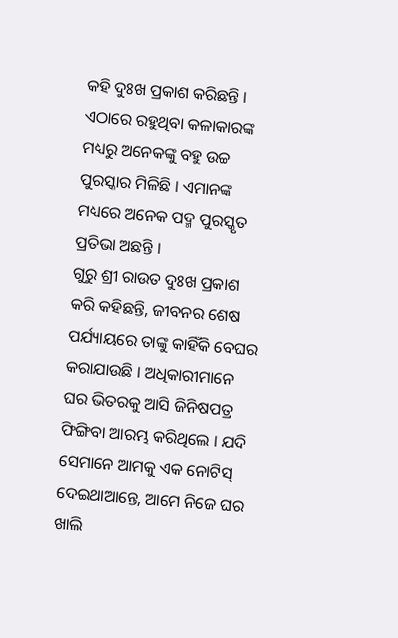କହି ଦୁଃଖ ପ୍ରକାଶ କରିଛନ୍ତି । ଏଠାରେ ରହୁଥିବା କଳାକାରଙ୍କ ମଧ୍ୟରୁ ଅନେକଙ୍କୁ ବହୁ ଉଚ୍ଚ ପୁରସ୍କାର ମିଳିଛି । ଏମାନଙ୍କ ମଧ୍ୟରେ ଅନେକ ପଦ୍ମ ପୁରସ୍କୃତ ପ୍ରତିଭା ଅଛନ୍ତି ।
ଗୁରୁ ଶ୍ରୀ ରାଉତ ଦୁଃଖ ପ୍ରକାଶ କରି କହିଛନ୍ତି, ଜୀବନର ଶେଷ ପର୍ଯ୍ୟାୟରେ ତାଙ୍କୁ କାହିଁକି ବେଘର କରାଯାଉଛି । ଅଧିକାରୀମାନେ ଘର ଭିତରକୁ ଆସି ଜିନିଷପତ୍ର ଫିଙ୍ଗିବା ଆରମ୍ଭ କରିଥିଲେ । ଯଦି ସେମାନେ ଆମକୁ ଏକ ନୋଟିସ୍ ଦେଇଥାଆନ୍ତେ, ଆମେ ନିଜେ ଘର ଖାଲି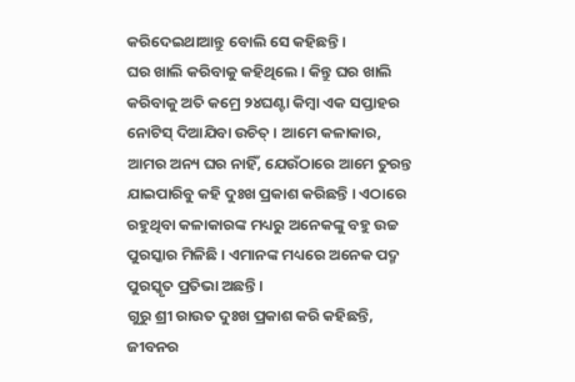କରିଦେଇଥାଆନ୍ତୁ ବୋଲି ସେ କହିଛନ୍ତି ।
ଘର ଖାଲି କରିବାକୁ କହିଥିଲେ । କିନ୍ତୁ ଘର ଖାଲି କରିବାକୁ ଅତି କମ୍ରେ ୨୪ଘଣ୍ଟା କିମ୍ବା ଏକ ସପ୍ତାହର ନୋଟିସ୍ ଦିଆଯିବା ଉଚିତ୍ । ଆମେ କଳାକାର, ଆମର ଅନ୍ୟ ଘର ନାହିଁ, ଯେଉଁଠାରେ ଆମେ ତୁରନ୍ତ ଯାଇପାରିବୁ କହି ଦୁଃଖ ପ୍ରକାଶ କରିଛନ୍ତି । ଏଠାରେ ରହୁଥିବା କଳାକାରଙ୍କ ମଧ୍ୟରୁ ଅନେକଙ୍କୁ ବହୁ ଉଚ୍ଚ ପୁରସ୍କାର ମିଳିଛି । ଏମାନଙ୍କ ମଧ୍ୟରେ ଅନେକ ପଦ୍ମ ପୁରସ୍କୃତ ପ୍ରତିଭା ଅଛନ୍ତି ।
ଗୁରୁ ଶ୍ରୀ ରାଉତ ଦୁଃଖ ପ୍ରକାଶ କରି କହିଛନ୍ତି, ଜୀବନର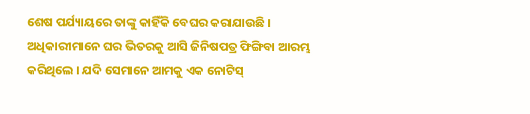ଶେଷ ପର୍ଯ୍ୟାୟରେ ତାଙ୍କୁ କାହିଁକି ବେଘର କରାଯାଉଛି । ଅଧିକାରୀମାନେ ଘର ଭିତରକୁ ଆସି ଜିନିଷପତ୍ର ଫିଙ୍ଗିବା ଆରମ୍ଭ କରିଥିଲେ । ଯଦି ସେମାନେ ଆମକୁ ଏକ ନୋଟିସ୍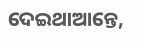ଦେଇଥାଆନ୍ତେ,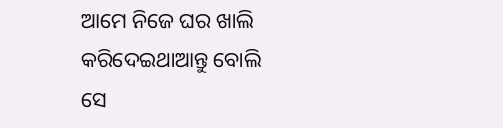ଆମେ ନିଜେ ଘର ଖାଲି କରିଦେଇଥାଆନ୍ତୁ ବୋଲି ସେ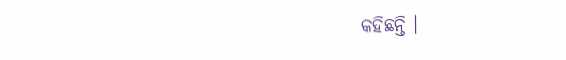କହିଛନ୍ତି ।